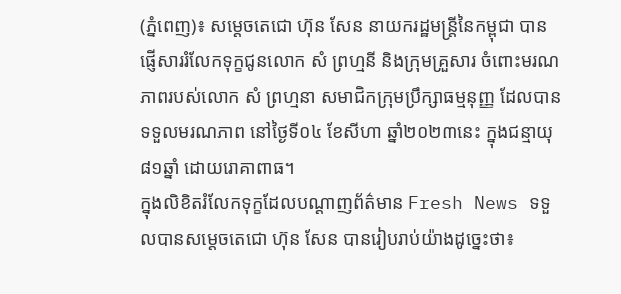(ភ្នំពេញ)៖ សម្តេចតេជោ ហ៊ុន សែន នាយករដ្ឋមន្ត្រីនៃកម្ពុជា បានផ្ញើសាររំលែកទុក្ខជូនលោក សំ ព្រហ្មនី និងក្រុមគ្រួសារ ចំពោះមរណភាពរបស់លោក សំ ព្រហ្មនា សមាជិកក្រុមប្រឹក្សាធម្មនុញ្ញ ដែលបានទទួលមរណភាព នៅថ្ងៃទី០៤ ខែសីហា ឆ្នាំ២០២៣នេះ ក្នុងជន្មាយុ៨១ឆ្នាំ ដោយរោគាពាធ។
ក្នុងលិខិតរំលែកទុក្ខដែលបណ្ដាញព័ត៌មាន Fresh News ទទួលបានសម្តេចតេជោ ហ៊ុន សែន បានរៀបរាប់យ៉ាងដូច្នេះថា៖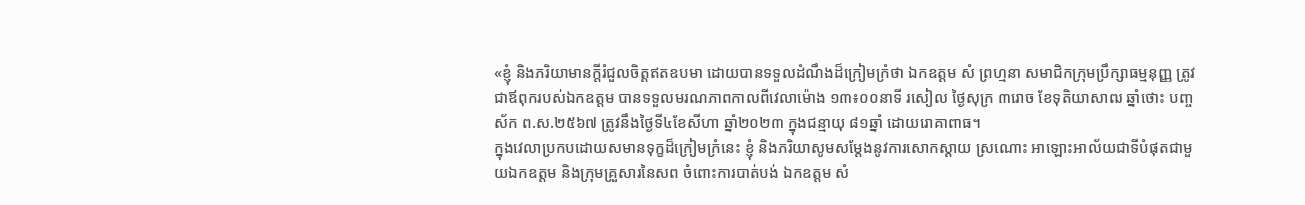«ខ្ញុំ និងភរិយាមានក្ដីរំជួលចិត្តឥតឧបមា ដោយបានទទួលដំណឹងដ៏ក្រៀមក្រំថា ឯកឧត្តម សំ ព្រហ្មនា សមាជិកក្រុមប្រឹក្សាធម្មនុញ្ញ ត្រូវជាឪពុករបស់ឯកឧត្តម បានទទួលមរណភាពកាលពីវេលាម៉ោង ១៣៖០០នាទី រសៀល ថ្ងៃសុក្រ ៣រោច ខែទុតិយាសាឍ ឆ្នាំថោះ បញ្ចស័ក ព.ស.២៥៦៧ ត្រូវនឹងថ្ងៃទី៤ខែសីហា ឆ្នាំ២០២៣ ក្នុងជន្មាយុ ៨១ឆ្នាំ ដោយរោគាពាធ។
ក្នុងវេលាប្រកបដោយសមានទុក្ខដ៏ក្រៀមក្រំនេះ ខ្ញុំ និងភរិយាសូមសម្តែងនូវការសោកស្តាយ ស្រណោះ អាឡោះអាល័យជាទីបំផុតជាមួយឯកឧត្តម និងក្រុមគ្រួសារនៃសព ចំពោះការបាត់បង់ ឯកឧត្តម សំ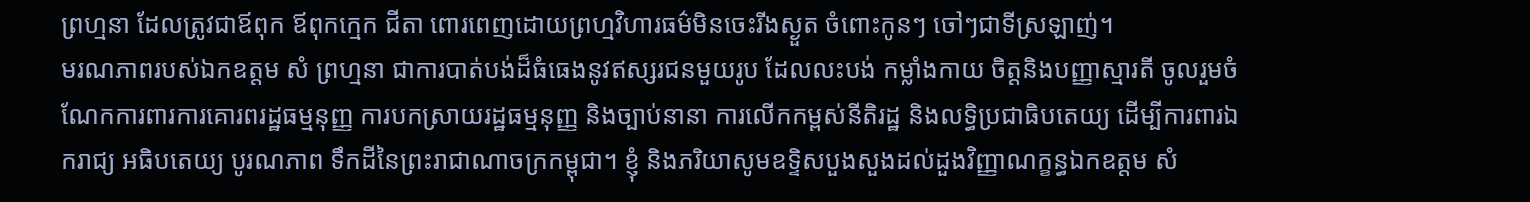ព្រហ្មនា ដែលត្រូវជាឪពុក ឪពុកក្មេក ជីតា ពោរពេញដោយព្រហ្មវិហារធម៌មិនចេះរីងស្ងួត ចំពោះកូនៗ ចៅៗជាទីស្រឡាញ់។
មរណភាពរបស់ឯកឧត្តម សំ ព្រហ្មនា ជាការបាត់បង់ដ៏ធំធេងនូវឥស្សរជនមួយរូប ដែលលះបង់ កម្លាំងកាយ ចិត្តនិងបញ្ញាស្មារតី ចូលរួមចំណែកការពារការគោរពរដ្ឋធម្មនុញ្ញ ការបកស្រាយរដ្ឋធម្មនុញ្ញ និងច្បាប់នានា ការលើកកម្ពស់នីតិរដ្ឋ និងលទ្ធិប្រជាធិបតេយ្យ ដើម្បីការពារឯករាជ្យ អធិបតេយ្យ បូរណភាព ទឹកដីនៃព្រះរាជាណាចក្រកម្ពុជា។ ខ្ញុំ និងភរិយាសូមឧទ្ទិសបួងសួងដល់ដួងវិញ្ញាណក្ខន្ធឯកឧត្តម សំ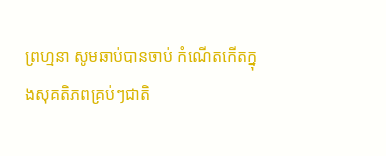ព្រហ្មនា សូមឆាប់បានចាប់ កំណើតកើតក្នុងសុគតិភពគ្រប់ៗជាតិ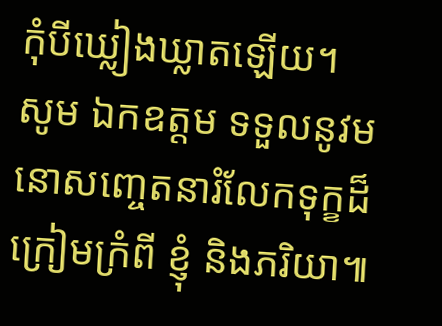កុំបីឃ្លៀងឃ្លាតឡើយ។ សូម ឯកឧត្តម ទទួលនូវមនោសញ្ចេតនារំលែកទុក្ខដ៏ក្រៀមក្រំពី ខ្ញុំ និងភរិយា៕